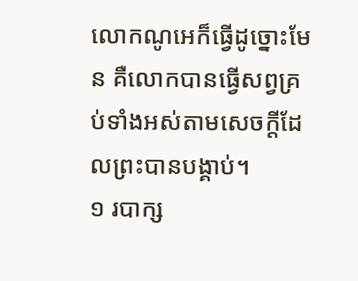លោកណូអេក៏ធ្វើដូច្នោះមែន គឺលោកបានធ្វើសព្វគ្រប់ទាំងអស់តាមសេចក្ដីដែលព្រះបានបង្គាប់។
១ របាក្ស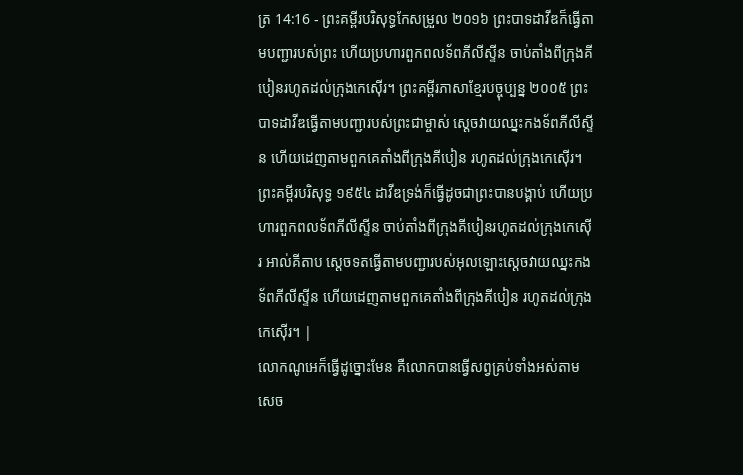ត្រ 14:16 - ព្រះគម្ពីរបរិសុទ្ធកែសម្រួល ២០១៦ ព្រះបាទដាវីឌក៏ធ្វើតាមបញ្ជារបស់ព្រះ ហើយប្រហារពួកពលទ័ពភីលីស្ទីន ចាប់តាំងពីក្រុងគីបៀនរហូតដល់ក្រុងកេស៊ើរ។ ព្រះគម្ពីរភាសាខ្មែរបច្ចុប្បន្ន ២០០៥ ព្រះបាទដាវីឌធ្វើតាមបញ្ជារបស់ព្រះជាម្ចាស់ ស្ដេចវាយឈ្នះកងទ័ពភីលីស្ទីន ហើយដេញតាមពួកគេតាំងពីក្រុងគីបៀន រហូតដល់ក្រុងកេស៊ើរ។ ព្រះគម្ពីរបរិសុទ្ធ ១៩៥៤ ដាវីឌទ្រង់ក៏ធ្វើដូចជាព្រះបានបង្គាប់ ហើយប្រហារពួកពលទ័ពភីលីស្ទីន ចាប់តាំងពីក្រុងគីបៀនរហូតដល់ក្រុងកេស៊ើរ អាល់គីតាប ស្តេចទតធ្វើតាមបញ្ជារបស់អុលឡោះស្តេចវាយឈ្នះកងទ័ពភីលីស្ទីន ហើយដេញតាមពួកគេតាំងពីក្រុងគីបៀន រហូតដល់ក្រុងកេស៊ើរ។ |
លោកណូអេក៏ធ្វើដូច្នោះមែន គឺលោកបានធ្វើសព្វគ្រប់ទាំងអស់តាមសេច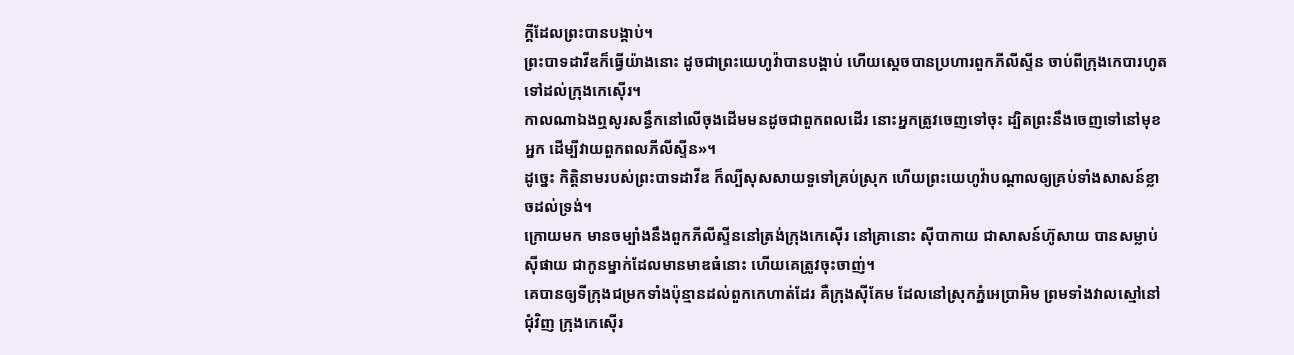ក្ដីដែលព្រះបានបង្គាប់។
ព្រះបាទដាវីឌក៏ធ្វើយ៉ាងនោះ ដូចជាព្រះយេហូវ៉ាបានបង្គាប់ ហើយស្តេចបានប្រហារពួកភីលីស្ទីន ចាប់ពីក្រុងកេបារហូតទៅដល់ក្រុងកេស៊ើរ។
កាលណាឯងឮសូរសន្ធឹកនៅលើចុងដើមមនដូចជាពួកពលដើរ នោះអ្នកត្រូវចេញទៅចុះ ដ្បិតព្រះនឹងចេញទៅនៅមុខអ្នក ដើម្បីវាយពួកពលភីលីស្ទីន»។
ដូច្នេះ កិត្តិនាមរបស់ព្រះបាទដាវីឌ ក៏ល្បីសុសសាយទួទៅគ្រប់ស្រុក ហើយព្រះយេហូវ៉ាបណ្ដាលឲ្យគ្រប់ទាំងសាសន៍ខ្លាចដល់ទ្រង់។
ក្រោយមក មានចម្បាំងនឹងពួកភីលីស្ទីននៅត្រង់ក្រុងកេស៊ើរ នៅគ្រានោះ ស៊ីបាកាយ ជាសាសន៍ហ៊ូសាយ បានសម្លាប់ស៊ីផាយ ជាកូនម្នាក់ដែលមានមាឌធំនោះ ហើយគេត្រូវចុះចាញ់។
គេបានឲ្យទីក្រុងជម្រកទាំងប៉ុន្មានដល់ពួកកេហាត់ដែរ គឺក្រុងស៊ីគែម ដែលនៅស្រុកភ្នំអេប្រាអិម ព្រមទាំងវាលស្មៅនៅជុំវិញ ក្រុងកេស៊ើរ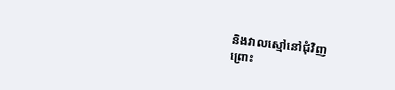និងវាលស្មៅនៅជុំវិញ
ព្រោះ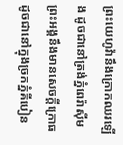ព្រះយេហូវ៉ានឹងក្រោកឈរឡើង ដូចជានៅត្រង់ភ្នំពេរ៉ាស៊ីម ព្រះអង្គនឹងមានសេចក្ដីក្រោធ ដូចជានៅក្នុងច្រកភ្នំគីបៀន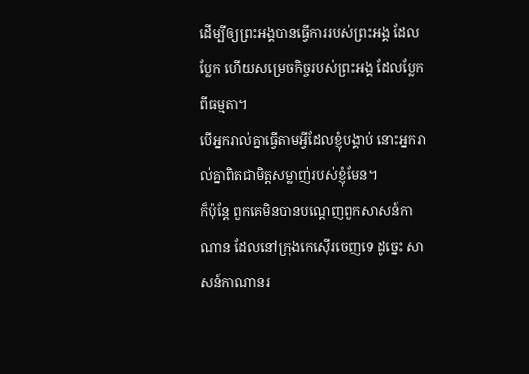ដើម្បីឲ្យព្រះអង្គបានធ្វើការរបស់ព្រះអង្គ ដែលប្លែក ហើយសម្រេចកិច្ចរបស់ព្រះអង្គ ដែលប្លែកពីធម្មតា។
បើអ្នករាល់គ្នាធ្វើតាមអ្វីដែលខ្ញុំបង្គាប់ នោះអ្នករាល់គ្នាពិតជាមិត្តសម្លាញ់របស់ខ្ញុំមែន។
ក៏ប៉ុន្ដែ ពួកគេមិនបានបណ្តេញពួកសាសន៍កាណាន ដែលនៅក្រុងកេស៊ើរចេញទេ ដូច្នេះ សាសន៍កាណានរ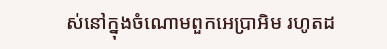ស់នៅក្នុងចំណោមពួកអេប្រាអិម រហូតដ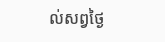ល់សព្វថ្ងៃ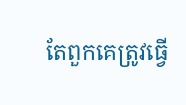តែពួកគេត្រូវធ្វើ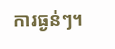ការធ្ងន់ៗ។